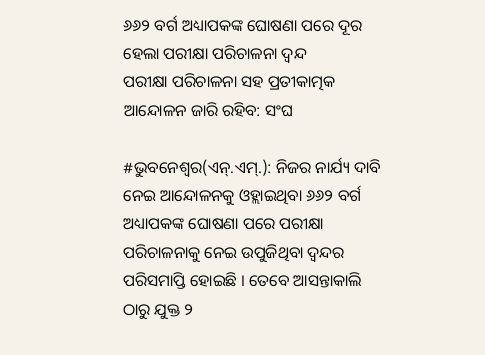୬୬୨ ବର୍ଗ ଅଧ୍ୟାପକଙ୍କ ଘୋଷଣା ପରେ ଦୂର ହେଲା ପରୀକ୍ଷା ପରିଚାଳନା ଦ୍ୱନ୍ଦ
ପରୀକ୍ଷା ପରିଚାଳନା ସହ ପ୍ରତୀକାତ୍ମକ ଆନ୍ଦୋଳନ ଜାରି ରହିବ: ସଂଘ

#ଭୁବନେଶ୍ୱର(ଏନ୍.ଏମ୍.): ନିଜର ନାର୍ଯ୍ୟ ଦାବି ନେଇ ଆନ୍ଦୋଳନକୁ ଓହ୍ଲାଇଥିବା ୬୬୨ ବର୍ଗ ଅଧ୍ୟାପକଙ୍କ ଘୋଷଣା ପରେ ପରୀକ୍ଷା ପରିଚାଳନାକୁ ନେଇ ଉପୁଜିଥିବା ଦ୍ୱନ୍ଦର ପରିସମାପ୍ତି ହୋଇଛି । ତେବେ ଆସନ୍ତାକାଲି ଠାରୁ ଯୁକ୍ତ ୨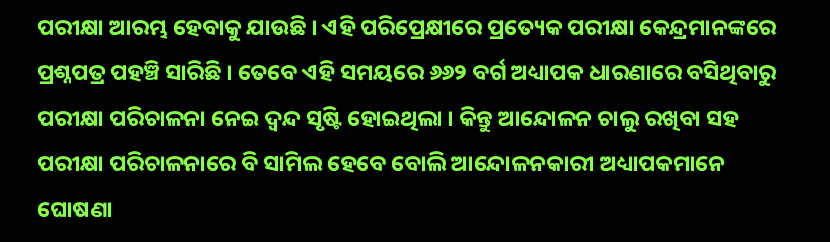ପରୀକ୍ଷା ଆରମ୍ଭ ହେବାକୁ ଯାଉଛି । ଏହି ପରିପ୍ରେକ୍ଷୀରେ ପ୍ରତ୍ୟେକ ପରୀକ୍ଷା କେନ୍ଦ୍ରମାନଙ୍କରେ ପ୍ରଶ୍ନପତ୍ର ପହଞ୍ଚି ସାରିଛି । ତେବେ ଏହି ସମୟରେ ୬୬୨ ବର୍ଗ ଅଧ୍ୟାପକ ଧାରଣାରେ ବସିଥିବାରୁ ପରୀକ୍ଷା ପରିଚାଳନା ନେଇ ଦ୍ୱନ୍ଦ ସୃଷ୍ଟି ହୋଇଥିଲା । କିନ୍ତୁ ଆନ୍ଦୋଳନ ଚାଲୁ ରଖିବା ସହ ପରୀକ୍ଷା ପରିଚାଳନାରେ ବି ସାମିଲ ହେବେ ବୋଲି ଆନ୍ଦୋଳନକାରୀ ଅଧ୍ୟାପକମାନେ ଘୋଷଣା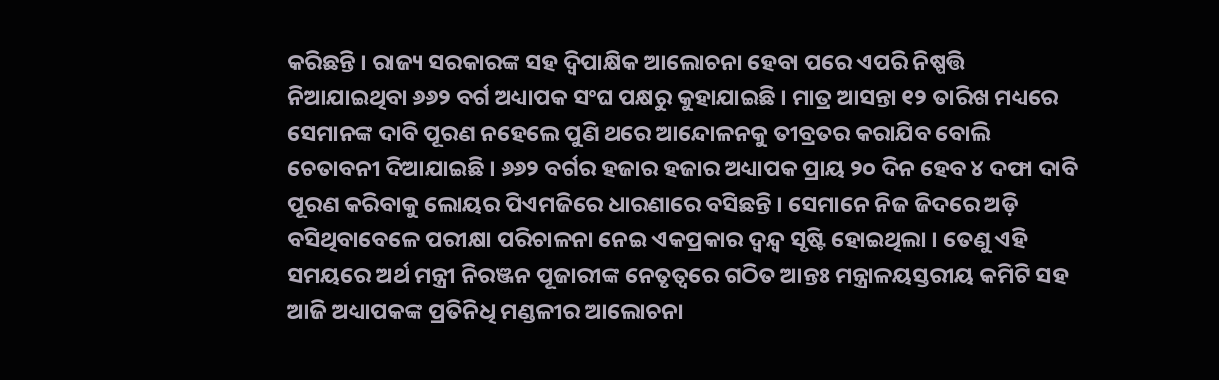କରିଛନ୍ତି । ରାଜ୍ୟ ସରକାରଙ୍କ ସହ ଦ୍ୱିପାକ୍ଷିକ ଆଲୋଚନା ହେବା ପରେ ଏପରି ନିଷ୍ପତ୍ତି ନିଆଯାଇଥିବା ୬୬୨ ବର୍ଗ ଅଧ୍ୟାପକ ସଂଘ ପକ୍ଷରୁ କୁହାଯାଇଛି । ମାତ୍ର ଆସନ୍ତା ୧୨ ତାରିଖ ମଧ୍ୟରେ ସେମାନଙ୍କ ଦାବି ପୂରଣ ନହେଲେ ପୁଣି ଥରେ ଆନ୍ଦୋଳନକୁ ତୀବ୍ରତର କରାଯିବ ବୋଲି ଚେତାବନୀ ଦିଆଯାଇଛି । ୬୬୨ ବର୍ଗର ହଜାର ହଜାର ଅଧ୍ୟାପକ ପ୍ରାୟ ୨୦ ଦିନ ହେବ ୪ ଦଫା ଦାବି ପୂରଣ କରିବାକୁ ଲୋୟର ପିଏମଜିରେ ଧାରଣାରେ ବସିଛନ୍ତି । ସେମାନେ ନିଜ ଜିଦରେ ଅଡ଼ି ବସିଥିବାବେଳେ ପରୀକ୍ଷା ପରିଚାଳନା ନେଇ ଏକପ୍ରକାର ଦ୍ୱନ୍ଦ୍ୱ ସୃଷ୍ଟି ହୋଇଥିଲା । ତେଣୁ ଏହି ସମୟରେ ଅର୍ଥ ମନ୍ତ୍ରୀ ନିରଞ୍ଜନ ପୂଜାରୀଙ୍କ ନେତୃତ୍ୱରେ ଗଠିତ ଆନ୍ତଃ ମନ୍ତ୍ରାଳୟସ୍ତରୀୟ କମିଟି ସହ ଆଜି ଅଧ୍ୟାପକଙ୍କ ପ୍ରତିନିଧି ମଣ୍ଡଳୀର ଆଲୋଚନା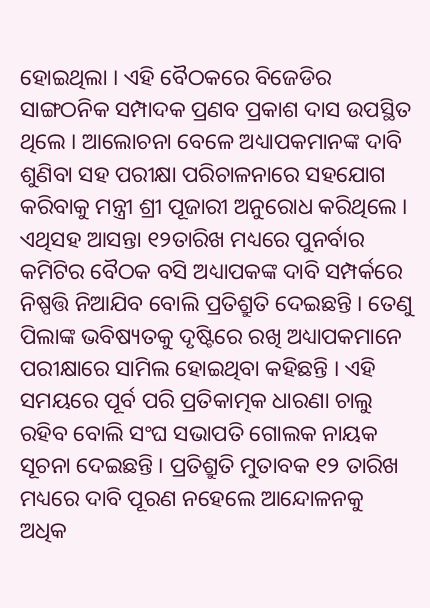ହୋଇଥିଲା । ଏହି ବୈଠକରେ ବିଜେଡିର ସାଙ୍ଗଠନିକ ସମ୍ପାଦକ ପ୍ରଣବ ପ୍ରକାଶ ଦାସ ଉପସ୍ଥିତ ଥିଲେ । ଆଲୋଚନା ବେଳେ ଅଧ୍ୟାପକମାନଙ୍କ ଦାବି ଶୁଣିବା ସହ ପରୀକ୍ଷା ପରିଚାଳନାରେ ସହଯୋଗ କରିବାକୁ ମନ୍ତ୍ରୀ ଶ୍ରୀ ପୂଜାରୀ ଅନୁରୋଧ କରିଥିଲେ । ଏଥିସହ ଆସନ୍ତା ୧୨ତାରିଖ ମଧ୍ୟରେ ପୁନର୍ବାର କମିଟିର ବୈଠକ ବସି ଅଧ୍ୟାପକଙ୍କ ଦାବି ସମ୍ପର୍କରେ ନିଷ୍ପତ୍ତି ନିଆଯିବ ବୋଲି ପ୍ରତିଶ୍ରୁତି ଦେଇଛନ୍ତି । ତେଣୁ ପିଲାଙ୍କ ଭବିଷ୍ୟତକୁ ଦୃଷ୍ଟିରେ ରଖି ଅଧ୍ୟାପକମାନେ ପରୀକ୍ଷାରେ ସାମିଲ ହୋଇଥିବା କହିଛନ୍ତି । ଏହି ସମୟରେ ପୂର୍ବ ପରି ପ୍ରତିକାତ୍ମକ ଧାରଣା ଚାଲୁ ରହିବ ବୋଲି ସଂଘ ସଭାପତି ଗୋଲକ ନାୟକ ସୂଚନା ଦେଇଛନ୍ତି । ପ୍ରତିଶ୍ରୁତି ମୁତାବକ ୧୨ ତାରିଖ ମଧ୍ୟରେ ଦାବି ପୂରଣ ନହେଲେ ଆନ୍ଦୋଳନକୁ ଅଧିକ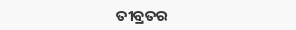ତୀବ୍ରତର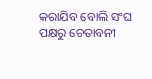କରାଯିବ ବୋଲି ସଂଘ ପକ୍ଷରୁ ଚେତାବନୀ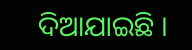ଦିଆଯାଇଛି ।